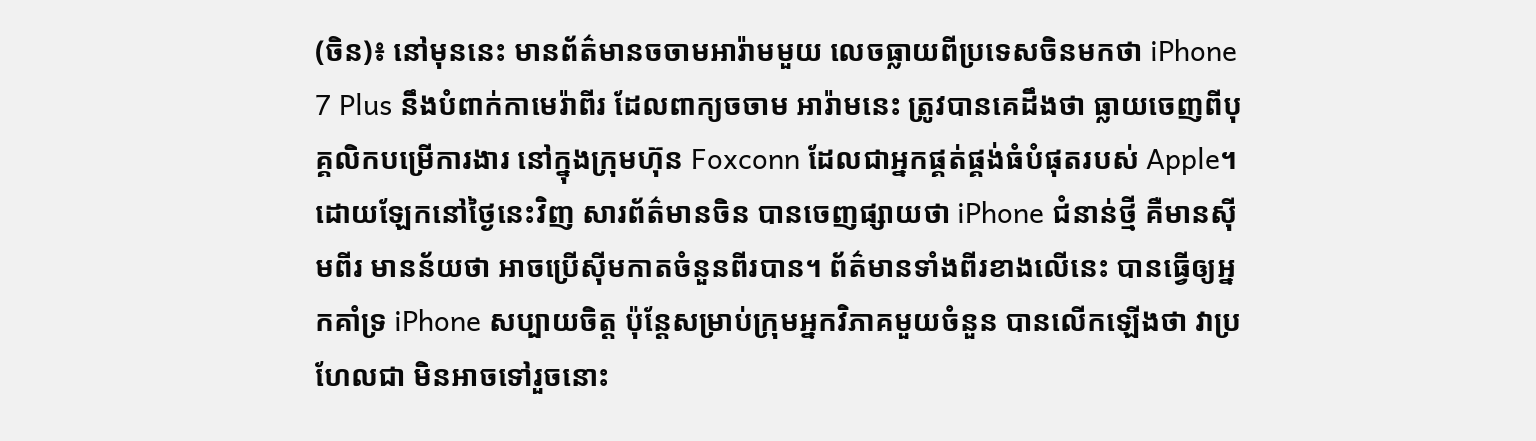(ចិន)៖ នៅមុននេះ មានព័ត៌មានចចាមអារ៉ាមមួយ លេចធ្លាយពីប្រទេសចិនមកថា iPhone 7 Plus នឹងបំពាក់កាមេរ៉ាពីរ ដែលពាក្យចចាម អារ៉ាមនេះ ត្រូវបានគេដឹងថា ធ្លាយចេញពីបុគ្គលិកបម្រើការងារ នៅក្នុងក្រុមហ៊ុន Foxconn ដែលជាអ្នកផ្គត់ផ្គង់ធំបំផុតរបស់ Apple។
ដោយឡែកនៅថ្ងៃនេះវិញ សារព័ត៌មានចិន បានចេញផ្សាយថា iPhone ជំនាន់ថ្មី គឺមានស៊ីមពីរ មានន័យថា អាចប្រើស៊ីមកាតចំនួនពីរបាន។ ព័ត៌មានទាំងពីរខាងលើនេះ បានធ្វើឲ្យអ្នកគាំទ្រ iPhone សប្បាយចិត្ត ប៉ុន្តែសម្រាប់ក្រុមអ្នកវិភាគមួយចំនួន បានលើកឡើងថា វាប្រហែលជា មិនអាចទៅរួចនោះ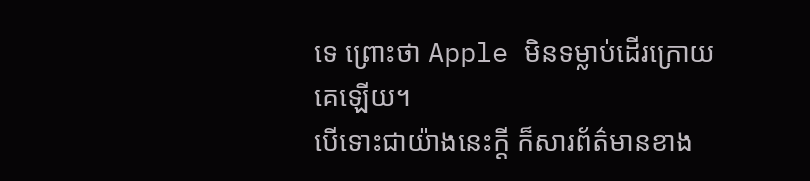ទេ ព្រោះថា Apple មិនទម្លាប់ដើរក្រោយគេឡើយ។
បើទោះជាយ៉ាងនេះក្ដី ក៏សារព័ត៌មានខាង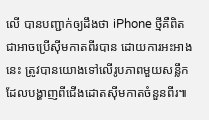លើ បានបញ្ជាក់ឲ្យដឹងថា iPhone ថ្មីគឺពិតជាអាចប្រើស៊ីមកាតពីរបាន ដោយការអះអាងនេះ ត្រូវបានយោងទៅលើរូបភាពមួយសន្លឹក ដែលបង្ហាញពីជើងដោតស៊ីមកាតចំនួនពីរ៕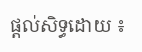ផ្តល់សិទ្ធដោយ ៖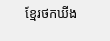ខ្មែរថកឃីង